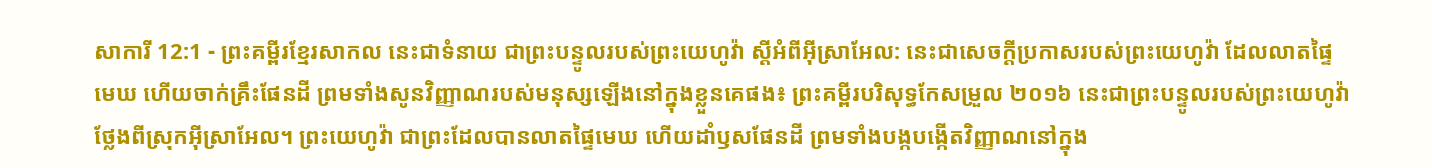សាការី 12:1 - ព្រះគម្ពីរខ្មែរសាកល នេះជាទំនាយ ជាព្រះបន្ទូលរបស់ព្រះយេហូវ៉ា ស្ដីអំពីអ៊ីស្រាអែល: នេះជាសេចក្ដីប្រកាសរបស់ព្រះយេហូវ៉ា ដែលលាតផ្ទៃមេឃ ហើយចាក់គ្រឹះផែនដី ព្រមទាំងសូនវិញ្ញាណរបស់មនុស្សឡើងនៅក្នុងខ្លួនគេផង៖ ព្រះគម្ពីរបរិសុទ្ធកែសម្រួល ២០១៦ នេះជាព្រះបន្ទូលរបស់ព្រះយេហូវ៉ា ថ្លែងពីស្រុកអ៊ីស្រាអែល។ ព្រះយេហូវ៉ា ជាព្រះដែលបានលាតផ្ទៃមេឃ ហើយដាំឫសផែនដី ព្រមទាំងបង្កបង្កើតវិញ្ញាណនៅក្នុង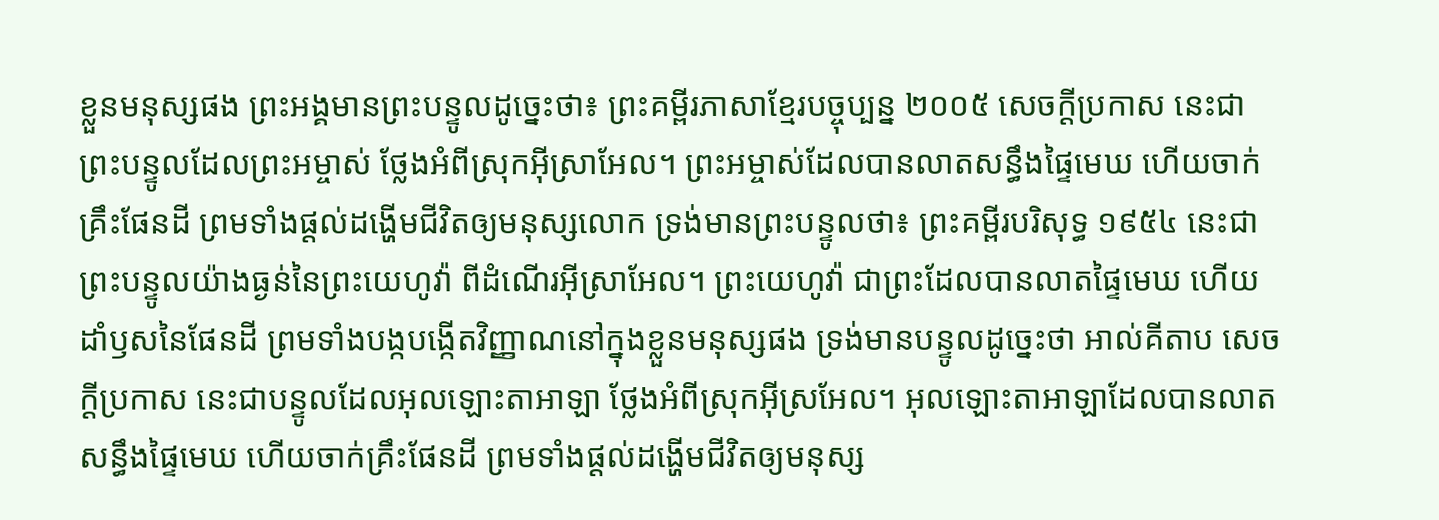ខ្លួនមនុស្សផង ព្រះអង្គមានព្រះបន្ទូលដូច្នេះថា៖ ព្រះគម្ពីរភាសាខ្មែរបច្ចុប្បន្ន ២០០៥ សេចក្ដីប្រកាស នេះជាព្រះបន្ទូលដែលព្រះអម្ចាស់ ថ្លែងអំពីស្រុកអ៊ីស្រាអែល។ ព្រះអម្ចាស់ដែលបានលាតសន្ធឹងផ្ទៃមេឃ ហើយចាក់គ្រឹះផែនដី ព្រមទាំងផ្ដល់ដង្ហើមជីវិតឲ្យមនុស្សលោក ទ្រង់មានព្រះបន្ទូលថា៖ ព្រះគម្ពីរបរិសុទ្ធ ១៩៥៤ នេះជាព្រះបន្ទូលយ៉ាងធ្ងន់នៃព្រះយេហូវ៉ា ពីដំណើរអ៊ីស្រាអែល។ ព្រះយេហូវ៉ា ជាព្រះដែលបានលាតផ្ទៃមេឃ ហើយដាំឫសនៃផែនដី ព្រមទាំងបង្កបង្កើតវិញ្ញាណនៅក្នុងខ្លួនមនុស្សផង ទ្រង់មានបន្ទូលដូច្នេះថា អាល់គីតាប សេចក្ដីប្រកាស នេះជាបន្ទូលដែលអុលឡោះតាអាឡា ថ្លែងអំពីស្រុកអ៊ីស្រអែល។ អុលឡោះតាអាឡាដែលបានលាតសន្ធឹងផ្ទៃមេឃ ហើយចាក់គ្រឹះផែនដី ព្រមទាំងផ្ដល់ដង្ហើមជីវិតឲ្យមនុស្ស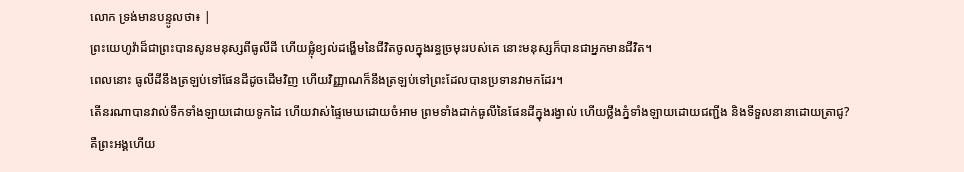លោក ទ្រង់មានបន្ទូលថា៖ |
ព្រះយេហូវ៉ាដ៏ជាព្រះបានសូនមនុស្សពីធូលីដី ហើយផ្លុំខ្យល់ដង្ហើមនៃជីវិតចូលក្នុងរន្ធច្រមុះរបស់គេ នោះមនុស្សក៏បានជាអ្នកមានជីវិត។
ពេលនោះ ធូលីដីនឹងត្រឡប់ទៅផែនដីដូចដើមវិញ ហើយវិញ្ញាណក៏នឹងត្រឡប់ទៅព្រះដែលបានប្រទានវាមកដែរ។
តើនរណាបានវាល់ទឹកទាំងឡាយដោយទូកដៃ ហើយវាស់ផ្ទៃមេឃដោយចំអាម ព្រមទាំងដាក់ធូលីនៃផែនដីក្នុងរង្វាល់ ហើយថ្លឹងភ្នំទាំងឡាយដោយជញ្ជីង និងទីទួលនានាដោយត្រាជូ?
គឺព្រះអង្គហើយ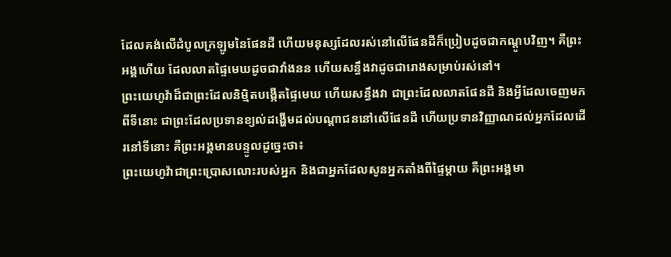ដែលគង់លើដំបូលក្រឡូមនៃផែនដី ហើយមនុស្សដែលរស់នៅលើផែនដីក៏ប្រៀបដូចជាកណ្ដូបវិញ។ គឺព្រះអង្គហើយ ដែលលាតផ្ទៃមេឃដូចជាវាំងនន ហើយសន្ធឹងវាដូចជារោងសម្រាប់រស់នៅ។
ព្រះយេហូវ៉ាដ៏ជាព្រះដែលនិម្មិតបង្កើតផ្ទៃមេឃ ហើយសន្ធឹងវា ជាព្រះដែលលាតផែនដី និងអ្វីដែលចេញមកពីទីនោះ ជាព្រះដែលប្រទានខ្យល់ដង្ហើមដល់បណ្ដាជននៅលើផែនដី ហើយប្រទានវិញ្ញាណដល់អ្នកដែលដើរនៅទីនោះ គឺព្រះអង្គមានបន្ទូលដូច្នេះថា៖
ព្រះយេហូវ៉ាជាព្រះប្រោសលោះរបស់អ្នក និងជាអ្នកដែលសូនអ្នកតាំងពីផ្ទៃម្ដាយ គឺព្រះអង្គមា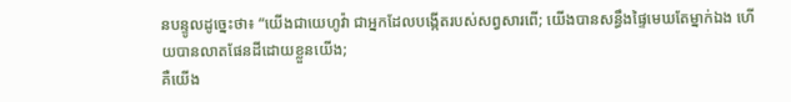នបន្ទូលដូច្នេះថា៖ “យើងជាយេហូវ៉ា ជាអ្នកដែលបង្កើតរបស់សព្វសារពើ; យើងបានសន្ធឹងផ្ទៃមេឃតែម្នាក់ឯង ហើយបានលាតផែនដីដោយខ្លួនយើង;
គឺយើង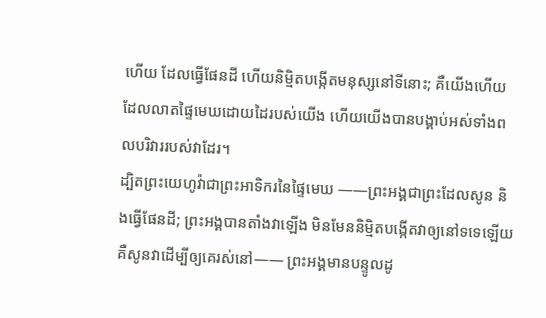ហើយ ដែលធ្វើផែនដី ហើយនិម្មិតបង្កើតមនុស្សនៅទីនោះ; គឺយើងហើយ ដែលលាតផ្ទៃមេឃដោយដៃរបស់យើង ហើយយើងបានបង្គាប់អស់ទាំងពលបរិវាររបស់វាដែរ។
ដ្បិតព្រះយេហូវ៉ាជាព្រះអាទិករនៃផ្ទៃមេឃ ——ព្រះអង្គជាព្រះដែលសូន និងធ្វើផែនដី; ព្រះអង្គបានតាំងវាឡើង មិនមែននិម្មិតបង្កើតវាឲ្យនៅទទេឡើយ គឺសូនវាដើម្បីឲ្យគេរស់នៅ—— ព្រះអង្គមានបន្ទូលដូ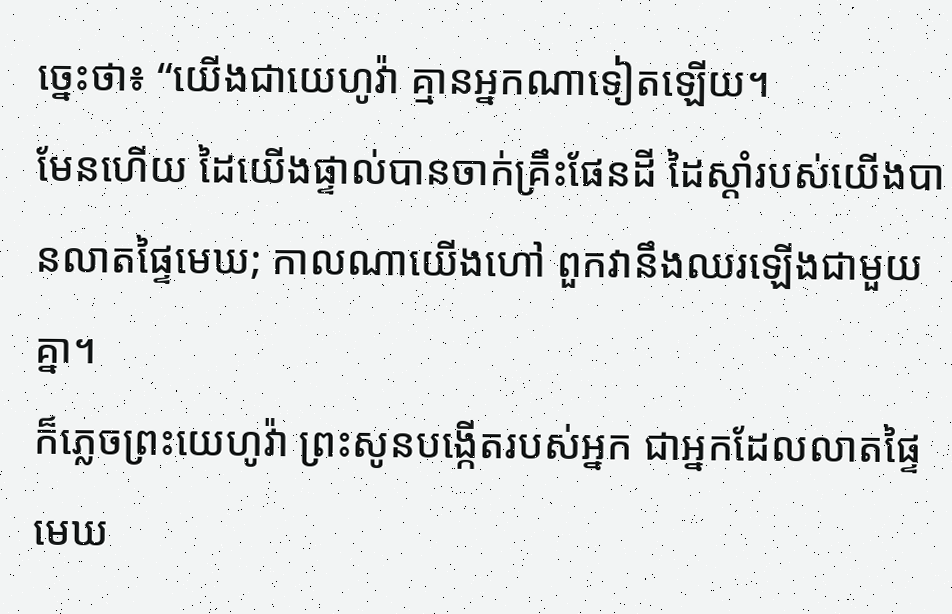ច្នេះថា៖ “យើងជាយេហូវ៉ា គ្មានអ្នកណាទៀតឡើយ។
មែនហើយ ដៃយើងផ្ទាល់បានចាក់គ្រឹះផែនដី ដៃស្ដាំរបស់យើងបានលាតផ្ទៃមេឃ; កាលណាយើងហៅ ពួកវានឹងឈរឡើងជាមួយគ្នា។
ក៏ភ្លេចព្រះយេហូវ៉ា ព្រះសូនបង្កើតរបស់អ្នក ជាអ្នកដែលលាតផ្ទៃមេឃ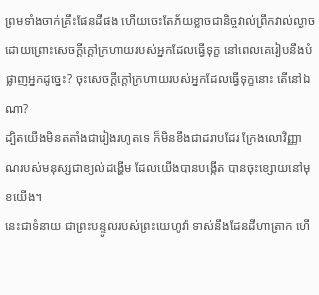ព្រមទាំងចាក់គ្រឹះផែនដីផង ហើយចេះតែភ័យខ្លាចជានិច្ចវាល់ព្រឹកវាល់ល្ងាច ដោយព្រោះសេចក្ដីក្ដៅក្រហាយរបស់អ្នកដែលធ្វើទុក្ខ នៅពេលគេរៀបនឹងបំផ្លាញអ្នកដូច្នេះ? ចុះសេចក្ដីក្ដៅក្រហាយរបស់អ្នកដែលធ្វើទុក្ខនោះ តើនៅឯណា?
ដ្បិតយើងមិនតតាំងជារៀងរហូតទេ ក៏មិនខឹងជាដរាបដែរ ក្រែងលោវិញ្ញាណរបស់មនុស្សជាខ្យល់ដង្ហើម ដែលយើងបានបង្កើត បានចុះខ្សោយនៅមុខយើង។
នេះជាទំនាយ ជាព្រះបន្ទូលរបស់ព្រះយេហូវ៉ា ទាស់នឹងដែនដីហាត្រាក ហើ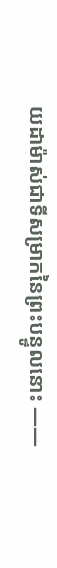យដាម៉ាស់ជាទីសម្រាកនៃព្រះបន្ទូលនោះ ——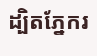ដ្បិតភ្នែករ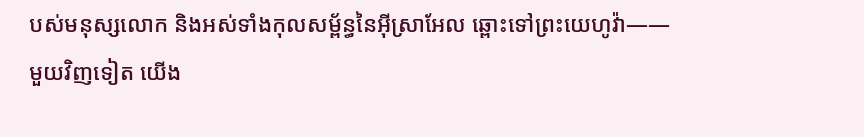បស់មនុស្សលោក និងអស់ទាំងកុលសម្ព័ន្ធនៃអ៊ីស្រាអែល ឆ្ពោះទៅព្រះយេហូវ៉ា——
មួយវិញទៀត យើង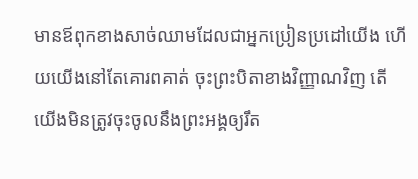មានឪពុកខាងសាច់ឈាមដែលជាអ្នកប្រៀនប្រដៅយើង ហើយយើងនៅតែគោរពគាត់ ចុះព្រះបិតាខាងវិញ្ញាណវិញ តើយើងមិនត្រូវចុះចូលនឹងព្រះអង្គឲ្យរឹត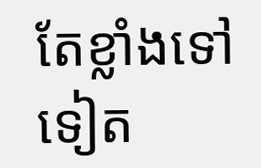តែខ្លាំងទៅទៀត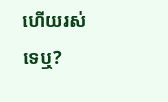ហើយរស់ទេឬ?